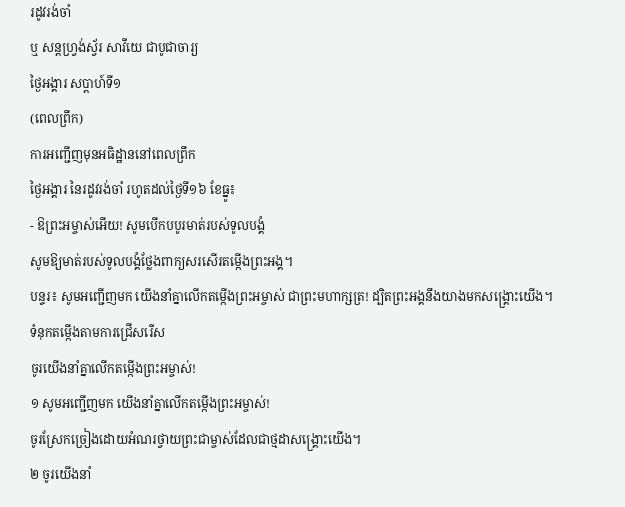រដូវរង់ចាំ
ឬ សន្តហ្រ្វង់ស្វ័រ សាវីយេ ជាបូជាចារ្យ
ថ្ងៃអង្គារ សប្ដាហ៍ទី១
(ពេលព្រឹក)
ការអញ្ជើញមុនអធិដ្ឋាននៅពេលព្រឹក
ថ្ងៃអង្គារ នៃរដូវរង់ចាំ រហូតដល់ថ្ងៃទី១៦ ខែធ្នូ៖
- ឱព្រះអម្ចាស់អើយ! សូមបើកបបូរមាត់របស់ទូលបង្គំ
សូមឱ្យមាត់របស់ទូលបង្គំថ្លែងពាក្យសរសើរតម្កើងព្រះអង្គ។
បន្ទរ៖ សូមអញ្ជើញមក យើងនាំគ្នាលើកតម្កើងព្រះអម្ចាស់ ជាព្រះមហាក្សត្រ! ដ្បិតព្រះអង្គនឹងយាងមកសង្គ្រោះយើង។
ទំនុកតម្កើងតាមការជ្រើសរើស
ចូរយើងនាំគ្នាលើកតម្កើងព្រះអម្ចាស់!
១ សូមអញ្ជើញមក យើងនាំគ្នាលើកតម្កើងព្រះអម្ចាស់!
ចូរស្រែកច្រៀងដោយអំណរថ្វាយព្រះជាម្ចាស់ដែលជាថ្មដាសង្គ្រោះយើង។
២ ចូរយើងនាំ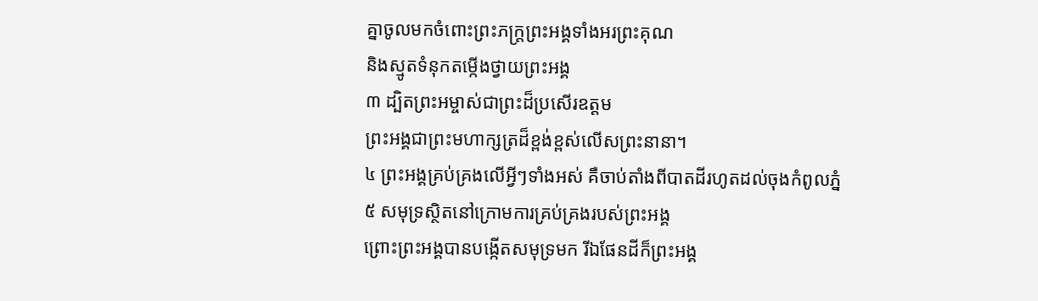គ្នាចូលមកចំពោះព្រះភក្ត្រព្រះអង្គទាំងអរព្រះគុណ
និងស្មូតទំនុកតម្កើងថ្វាយព្រះអង្គ
៣ ដ្បិតព្រះអម្ចាស់ជាព្រះដ៏ប្រសើរឧត្ដម
ព្រះអង្គជាព្រះមហាក្សត្រដ៏ខ្ពង់ខ្ពស់លើសព្រះនានា។
៤ ព្រះអង្គគ្រប់គ្រងលើអ្វីៗទាំងអស់ គឺចាប់តាំងពីបាតដីរហូតដល់ចុងកំពូលភ្នំ
៥ សមុទ្រស្ថិតនៅក្រោមការគ្រប់គ្រងរបស់ព្រះអង្គ
ព្រោះព្រះអង្គបានបង្កើតសមុទ្រមក រីឯផែនដីក៏ព្រះអង្គ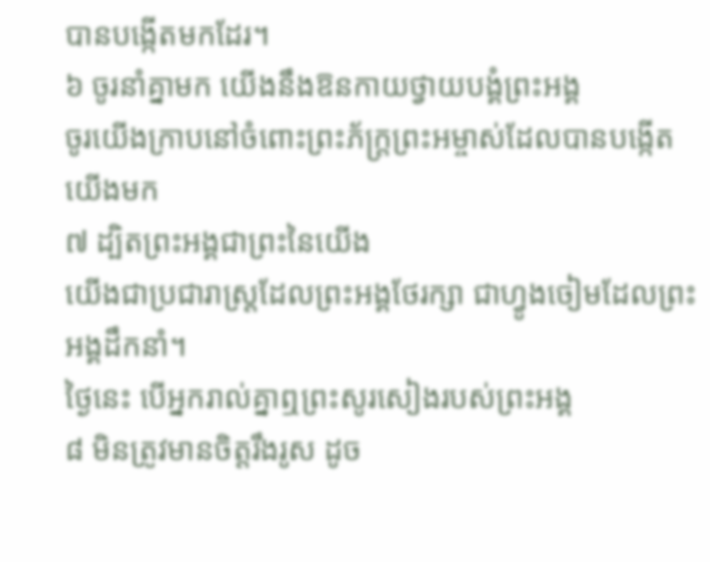បានបង្កើតមកដែរ។
៦ ចូរនាំគ្នាមក យើងនឹងឱនកាយថ្វាយបង្គំព្រះអង្គ
ចូរយើងក្រាបនៅចំពោះព្រះភ័ក្ត្រព្រះអម្ចាស់ដែលបានបង្កើតយើងមក
៧ ដ្បិតព្រះអង្គជាព្រះនៃយើង
យើងជាប្រជារាស្ដ្រដែលព្រះអង្គថែរក្សា ជាហ្វូងចៀមដែលព្រះអង្គដឹកនាំ។
ថ្ងៃនេះ បើអ្នករាល់គ្នាឮព្រះសូរសៀងរបស់ព្រះអង្គ
៨ មិនត្រូវមានចិត្តរឹងរូស ដូច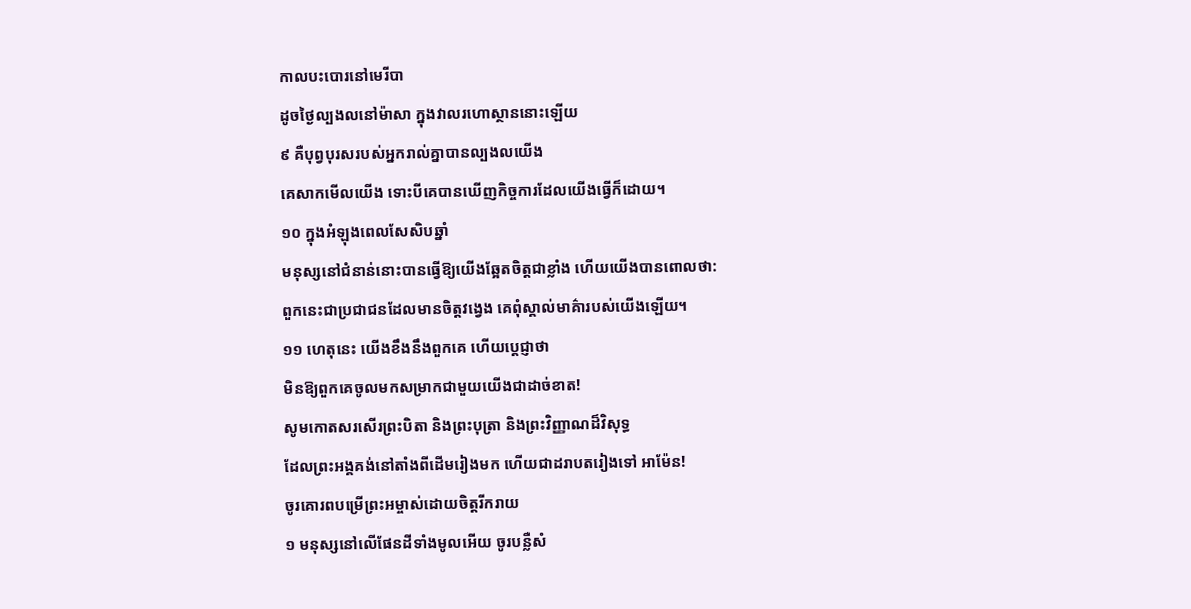កាលបះបោរនៅមេរីបា
ដូចថ្ងៃល្បងលនៅម៉ាសា ក្នុងវាលរហោស្ថាននោះឡើយ
៩ គឺបុព្វបុរសរបស់អ្នករាល់គ្នាបានល្បងលយើង
គេសាកមើលយើង ទោះបីគេបានឃើញកិច្ចការដែលយើងធ្វើក៏ដោយ។
១០ ក្នុងអំឡុងពេលសែសិបឆ្នាំ
មនុស្សនៅជំនាន់នោះបានធ្វើឱ្យយើងឆ្អែតចិត្តជាខ្លាំង ហើយយើងបានពោលថា:
ពួកនេះជាប្រជាជនដែលមានចិត្តវង្វេង គេពុំស្គាល់មាគ៌ារបស់យើងឡើយ។
១១ ហេតុនេះ យើងខឹងនឹងពួកគេ ហើយប្ដេជ្ញាថា
មិនឱ្យពួកគេចូលមកសម្រាកជាមួយយើងជាដាច់ខាត!
សូមកោតសរសើរព្រះបិតា និងព្រះបុត្រា និងព្រះវិញ្ញាណដ៏វិសុទ្ធ
ដែលព្រះអង្គគង់នៅតាំងពីដើមរៀងមក ហើយជាដរាបតរៀងទៅ អាម៉ែន!
ចូរគោរពបម្រើព្រះអម្ចាស់ដោយចិត្តរីករាយ
១ មនុស្សនៅលើផែនដីទាំងមូលអើយ ចូរបន្លឺសំ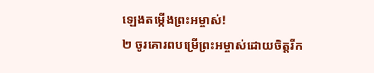ឡេងតម្កើងព្រះអម្ចាស់!
២ ចូរគោរពបម្រើព្រះអម្ចាស់ដោយចិត្តរីក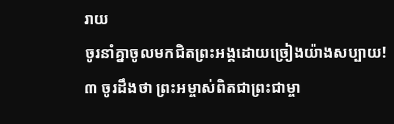រាយ
ចូរនាំគ្នាចូលមកជិតព្រះអង្គដោយច្រៀងយ៉ាងសប្បាយ!
៣ ចូរដឹងថា ព្រះអម្ចាស់ពិតជាព្រះជាម្ចា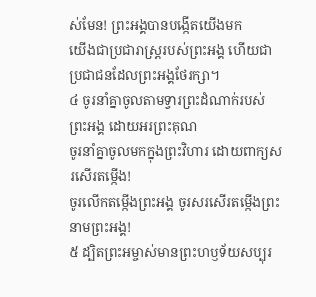ស់មែន! ព្រះអង្គបានបង្កើតយើងមក
យើងជាប្រជារាស្ដ្ររបស់ព្រះអង្គ ហើយជាប្រជាជនដែលព្រះអង្គថែរក្សា។
៤ ចូរនាំគ្នាចូលតាមទ្វារព្រះដំណាក់របស់ព្រះអង្គ ដោយអរព្រះគុណ
ចូរនាំគ្នាចូលមកក្នុងព្រះវិហារ ដោយពាក្យសរសើរតម្កើង!
ចូរលើកតម្កើងព្រះអង្គ ចូរសរសើរតម្កើងព្រះនាមព្រះអង្គ!
៥ ដ្បិតព្រះអម្ចាស់មានព្រះហឫទ័យសប្បុរ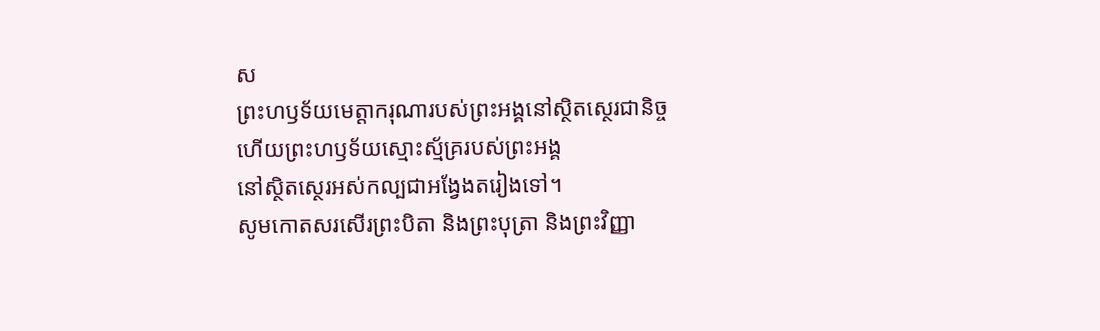ស
ព្រះហឫទ័យមេត្តាករុណារបស់ព្រះអង្គនៅស្ថិតស្ថេរជានិច្ច
ហើយព្រះហឫទ័យស្មោះស្ម័គ្ររបស់ព្រះអង្គ
នៅស្ថិតស្ថេរអស់កល្បជាអង្វែងតរៀងទៅ។
សូមកោតសរសើរព្រះបិតា និងព្រះបុត្រា និងព្រះវិញ្ញា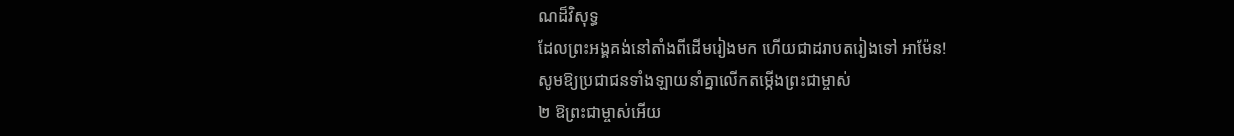ណដ៏វិសុទ្ធ
ដែលព្រះអង្គគង់នៅតាំងពីដើមរៀងមក ហើយជាដរាបតរៀងទៅ អាម៉ែន!
សូមឱ្យប្រជាជនទាំងឡាយនាំគ្នាលើកតម្កើងព្រះជាម្ចាស់
២ ឱព្រះជាម្ចាស់អើយ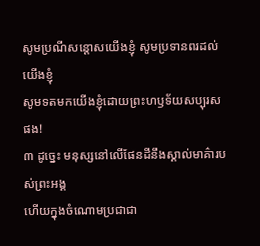សូមប្រណីសន្ដោសយើងខ្ញុំ សូមប្រទានពរដល់យើងខ្ញុំ
សូមទតមកយើងខ្ញុំដោយព្រះហឫទ័យសប្បុរសផង!
៣ ដូច្នេះ មនុស្សនៅលើផែនដីនឹងស្គាល់មាគ៌ារបស់ព្រះអង្គ
ហើយក្នុងចំណោមប្រជាជា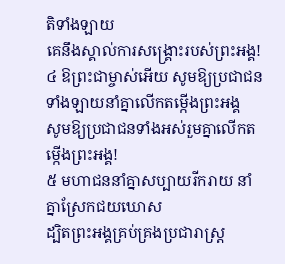តិទាំងឡាយ
គេនឹងស្គាល់ការសង្គ្រោះរបស់ព្រះអង្គ!
៤ ឱព្រះជាម្ចាស់អើយ សូមឱ្យប្រជាជនទាំងឡាយនាំគ្នាលើកតម្កើងព្រះអង្គ
សូមឱ្យប្រជាជនទាំងអស់រួមគ្នាលើកតម្កើងព្រះអង្គ!
៥ មហាជននាំគ្នាសប្បាយរីករាយ នាំគ្នាស្រែកជយឃោស
ដ្បិតព្រះអង្គគ្រប់គ្រងប្រជារាស្ដ្រ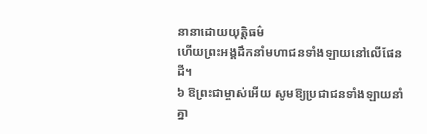នានាដោយយុត្តិធម៌
ហើយព្រះអង្គដឹកនាំមហាជនទាំងឡាយនៅលើផែនដី។
៦ ឱព្រះជាម្ចាស់អើយ សូមឱ្យប្រជាជនទាំងឡាយនាំគ្នា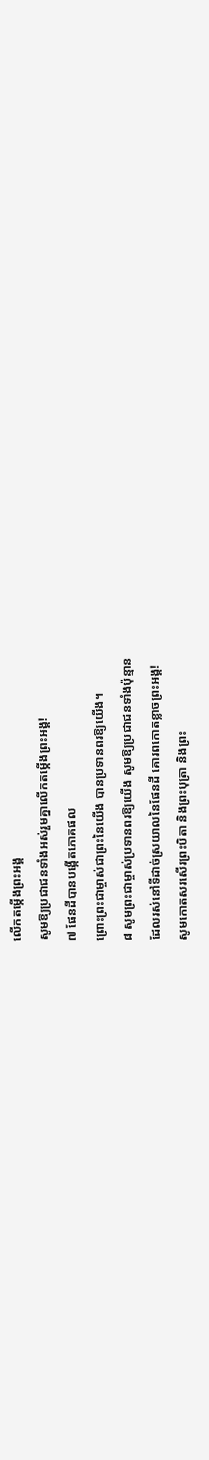លើកតម្កើងព្រះអង្គ
សូមឱ្យប្រជាជនទាំងអស់រួមគ្នាលើកតម្កើងព្រះអង្គ!
៧ ផែនដីបានបង្កើតភោគផល
ព្រោះព្រះជាម្ចាស់ជាព្រះនៃយើង បានប្រទានពរឱ្យយើង។
៨ សូមព្រះជាម្ចាស់ប្រទានពរឱ្យយើង សូមឱ្យប្រជាជនទាំងប៉ុន្មាន
ដែលរស់នៅទីដាច់ស្រយាលនៃផែនដី គោរពកោតខ្លាចព្រះអង្គ!
សូមកោតសរសើរព្រះបិតា និងព្រះបុត្រា និងព្រះ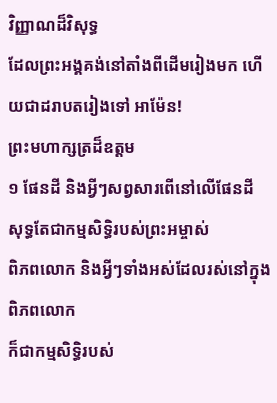វិញ្ញាណដ៏វិសុទ្ធ
ដែលព្រះអង្គគង់នៅតាំងពីដើមរៀងមក ហើយជាដរាបតរៀងទៅ អាម៉ែន!
ព្រះមហាក្សត្រដ៏ឧត្ដម
១ ផែនដី និងអ្វីៗសព្វសារពើនៅលើផែនដី សុទ្ធតែជាកម្មសិទ្ធិរបស់ព្រះអម្ចាស់
ពិភពលោក និងអ្វីៗទាំងអស់ដែលរស់នៅក្នុងពិភពលោក
ក៏ជាកម្មសិទ្ធិរបស់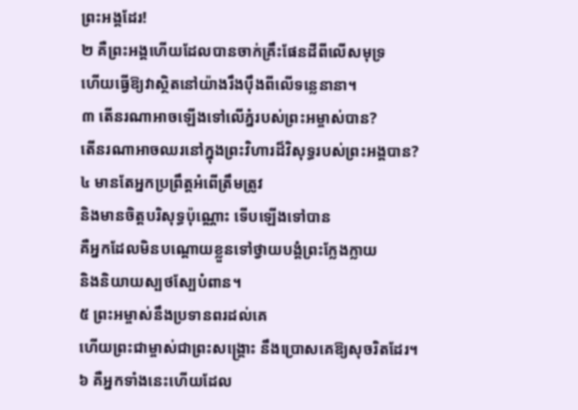ព្រះអង្គដែរ!
២ គឺព្រះអង្គហើយដែលបានចាក់គ្រឹះផែនដីពីលើសមុទ្រ
ហើយធ្វើឱ្យវាស្ថិតនៅយ៉ាងរឹងប៉ឹងពីលើទន្លេនានា។
៣ តើនរណាអាចឡើងទៅលើភ្នំរបស់ព្រះអម្ចាស់បាន?
តើនរណាអាចឈរនៅក្នុងព្រះវិហារដ៏វិសុទ្ធរបស់ព្រះអង្គបាន?
៤ មានតែអ្នកប្រព្រឹត្តអំពើត្រឹមត្រូវ
និងមានចិត្តបរិសុទ្ធប៉ុណ្ណោះ ទើបឡើងទៅបាន
គឺអ្នកដែលមិនបណ្តោយខ្លួនទៅថ្វាយបង្គំព្រះក្លែងក្លាយ
និងនិយាយស្បថស្បែបំពាន។
៥ ព្រះអម្ចាស់នឹងប្រទានពរដល់គេ
ហើយព្រះជាម្ចាស់ជាព្រះសង្គ្រោះ នឹងប្រោសគេឱ្យសុចរិតដែរ។
៦ គឺអ្នកទាំងនេះហើយដែល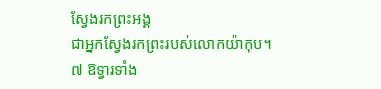ស្វែងរកព្រះអង្គ
ជាអ្នកស្វែងរកព្រះរបស់លោកយ៉ាកុប។
៧ ឱទ្វារទាំង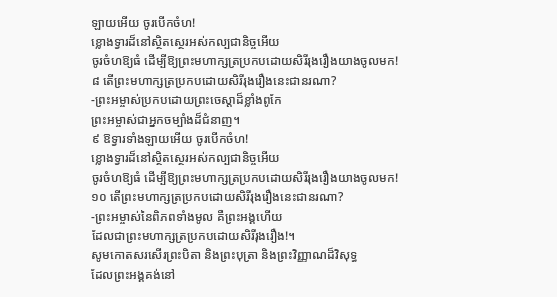ឡាយអើយ ចូរបើកចំហ!
ខ្លោងទ្វារដ៏នៅស្ថិតស្ថេរអស់កល្បជានិច្ចអើយ
ចូរចំហឱ្យធំ ដើម្បីឱ្យព្រះមហាក្សត្រប្រកបដោយសិរីរុងរឿងយាងចូលមក!
៨ តើព្រះមហាក្សត្រប្រកបដោយសិរីរុងរឿងនេះជានរណា?
-ព្រះអម្ចាស់ប្រកបដោយព្រះចេស្ដាដ៏ខ្លាំងពូកែ
ព្រះអម្ចាស់ជាអ្នកចម្បាំងដ៏ជំនាញ។
៩ ឱទ្វារទាំងឡាយអើយ ចូរបើកចំហ!
ខ្លោងទ្វារដ៏នៅស្ថិតស្ថេរអស់កល្បជានិច្ចអើយ
ចូរចំហឱ្យធំ ដើម្បីឱ្យព្រះមហាក្សត្រប្រកបដោយសិរីរុងរឿងយាងចូលមក!
១០ តើព្រះមហាក្សត្រប្រកបដោយសិរីរុងរឿងនេះជានរណា?
-ព្រះអម្ចាស់នៃពិភពទាំងមូល គឺព្រះអង្គហើយ
ដែលជាព្រះមហាក្សត្រប្រកបដោយសិរីរុងរឿង!។
សូមកោតសរសើរព្រះបិតា និងព្រះបុត្រា និងព្រះវិញ្ញាណដ៏វិសុទ្ធ
ដែលព្រះអង្គគង់នៅ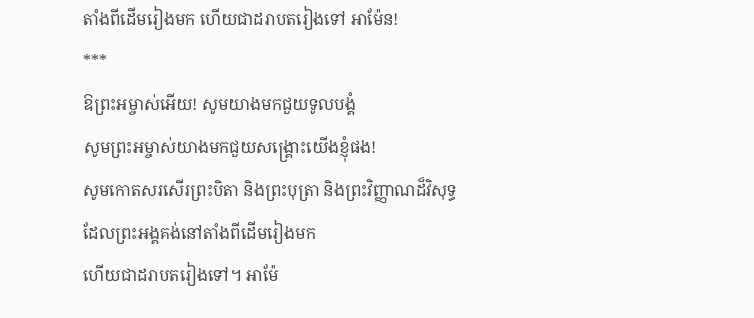តាំងពីដើមរៀងមក ហើយជាដរាបតរៀងទៅ អាម៉ែន!
***
ឱព្រះអម្ចាស់អើយ! សូមយាងមកជួយទូលបង្គំ
សូមព្រះអម្ចាស់យាងមកជួយសង្គ្រោះយើងខ្ញុំផង!
សូមកោតសរសើរព្រះបិតា និងព្រះបុត្រា និងព្រះវិញ្ញាណដ៏វិសុទ្ធ
ដែលព្រះអង្គគង់នៅតាំងពីដើមរៀងមក
ហើយជាដរាបតរៀងទៅ។ អាម៉ែ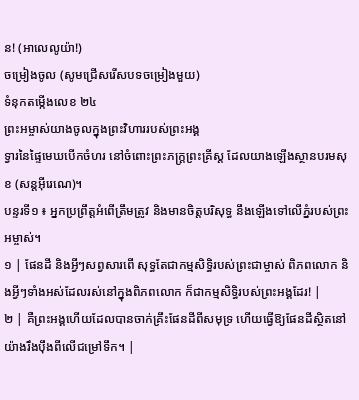ន! (អាលេលូយ៉ា!)
ចម្រៀងចូល (សូមជ្រើសរើសបទចម្រៀងមួយ)
ទំនុកតម្កើងលេខ ២៤
ព្រះអម្ចាស់យាងចូលក្នុងព្រះវិហាររបស់ព្រះអង្គ
ទ្វារនៃផ្ទៃមេឃបើកចំហរ នៅចំពោះព្រះភក្ត្រព្រះគ្រីស្ត ដែលយាងឡើងស្ថានបរមសុខ (សន្តអ៊ីរេណេ)។
បន្ទរទី១ ៖ អ្នកប្រព្រឹត្តអំពើត្រឹមត្រូវ និងមានចិត្តបរិសុទ្ធ នឹងឡើងទៅលើភ្នំរបស់ព្រះអម្ចាស់។
១ | ផែនដី និងអ្វីៗសព្វសារពើ សុទ្ធតែជាកម្មសិទ្ធិរបស់ព្រះជាម្ចាស់ ពិភពលោក និងអ្វីៗទាំងអស់ដែលរស់នៅក្នុងពិភពលោក ក៏ជាកម្មសិទ្ធិរបស់ព្រះអង្គដែរ! |
២ | គឺព្រះអង្គហើយដែលបានចាក់គ្រឹះផែនដីពីសមុទ្រ ហើយធ្វើឱ្យផែនដីស្ថិតនៅយ៉ាងរឹងប៉ឹងពីលើជម្រៅទឹក។ |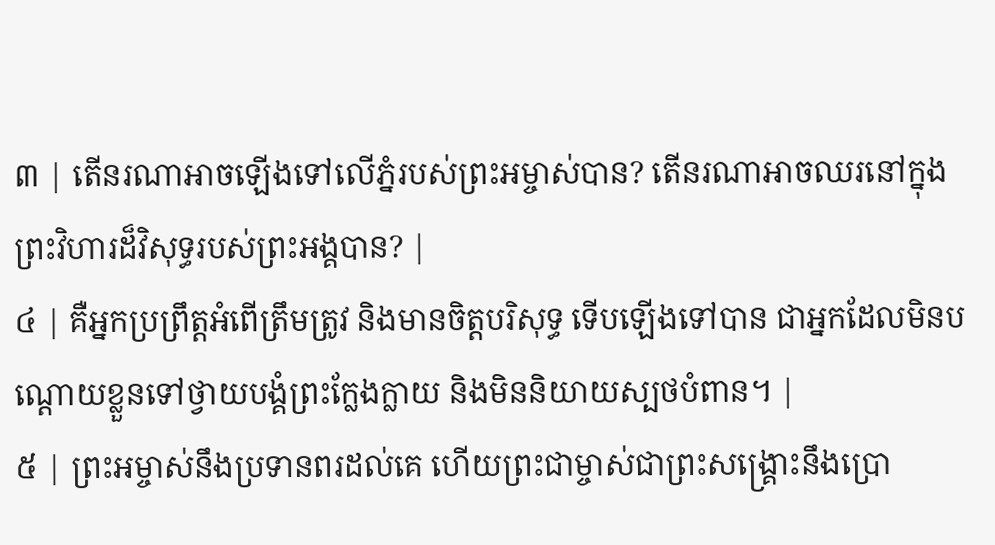៣ | តើនរណាអាចឡើងទៅលើភ្នំរបស់ព្រះអម្ចាស់បាន? តើនរណាអាចឈរនៅក្នុងព្រះវិហារដ៏វិសុទ្ធរបស់ព្រះអង្គបាន? |
៤ | គឺអ្នកប្រព្រឹត្តអំពើត្រឹមត្រូវ និងមានចិត្តបរិសុទ្ធ ទើបឡើងទៅបាន ជាអ្នកដែលមិនបណ្តោយខ្លួនទៅថ្វាយបង្គំព្រះក្លែងក្លាយ និងមិននិយាយស្បថបំពាន។ |
៥ | ព្រះអម្ចាស់នឹងប្រទានពរដល់គេ ហើយព្រះជាម្ចាស់ជាព្រះសង្គ្រោះនឹងប្រោ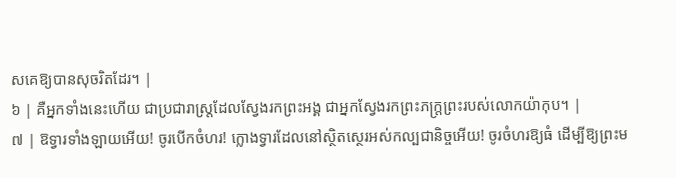សគេឱ្យបានសុចរិតដែរ។ |
៦ | គឺអ្នកទាំងនេះហើយ ជាប្រជារាស្ត្រដែលស្វែងរកព្រះអង្គ ជាអ្នកស្វែងរកព្រះភក្ត្រព្រះរបស់លោកយ៉ាកុប។ |
៧ | ឱទ្វារទាំងឡាយអើយ! ចូរបើកចំហរ! ក្លោងទ្វារដែលនៅស្ថិតស្ថេរអស់កល្បជានិច្ចអើយ! ចូរចំហរឱ្យធំ ដើម្បីឱ្យព្រះម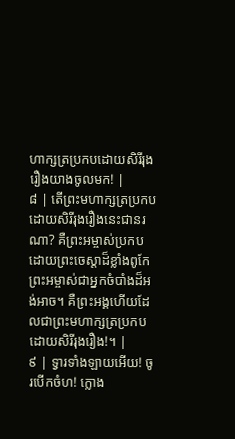ហាក្សត្រប្រកបដោយសិរីរុងរឿងយាងចូលមក! |
៨ | តើព្រះមហាក្សត្រប្រកបដោយសិរីរុងរឿងនេះជានរណា? គឺព្រះអម្ចាស់ប្រកបដោយព្រះចេស្តាដ៏ខ្លាំងពូកែ ព្រះអម្ចាស់ជាអ្នកចំបាំងដ៏អង់អាច។ គឺព្រះអង្គហើយដែលជាព្រះមហាក្សត្រប្រកបដោយសិរីរុងរឿង!។ |
៩ | ទ្វារទាំងឡាយអើយ! ចូរបើកចំហ! ក្លោង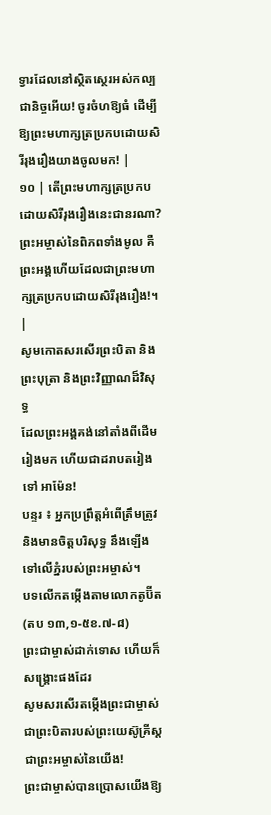ទ្វារដែលនៅស្ថិតស្ថេរអស់កល្បជានិច្ចអើយ! ចូរចំហឱ្យធំ ដើម្បីឱ្យព្រះមហាក្សត្រប្រកបដោយសិរីរុងរឿងយាងចូលមក! |
១០ | តើព្រះមហាក្សត្រប្រកបដោយសិរីរុងរឿងនេះជានរណា? ព្រះអម្ចាស់នៃពិភពទាំងមូល គឺព្រះអង្គហើយដែលជាព្រះមហាក្សត្រប្រកបដោយសិរីរុងរឿង!។ |
សូមកោតសរសើរព្រះបិតា និងព្រះបុត្រា និងព្រះវិញ្ញាណដ៏វិសុទ្ធ
ដែលព្រះអង្គគង់នៅតាំងពីដើមរៀងមក ហើយជាដរាបតរៀងទៅ អាម៉ែន!
បន្ទរ ៖ អ្នកប្រព្រឹត្តអំពើត្រឹមត្រូវ និងមានចិត្តបរិសុទ្ធ នឹងឡើងទៅលើភ្នំរបស់ព្រះអម្ចាស់។
បទលើកតម្កើងតាមលោកតូប៊ីត (តប ១៣,១-៥ខ.៧-៨)
ព្រះជាម្ចាស់ដាក់ទោស ហើយក៏សង្រ្គោះផងដែរ
សូមសរសើរតម្កើងព្រះជាម្ចាស់ ជាព្រះបិតារបស់ព្រះយេស៊ូគ្រីស្ដ ជាព្រះអម្ចាស់នៃយើង!
ព្រះជាម្ចាស់បានប្រោសយើងឱ្យ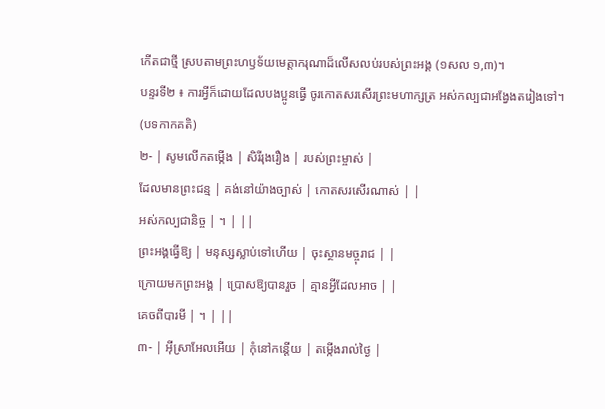កើតជាថ្មី ស្របតាមព្រះហឫទ័យមេត្តាករុណាដ៏លើសលប់របស់ព្រះអង្គ (១សល ១,៣)។
បន្ទរទី២ ៖ ការអ្វីក៏ដោយដែលបងប្អូនធ្វើ ចូរកោតសរសើរព្រះមហាក្សត្រ អស់កល្បជាអង្វែងតរៀងទៅ។
(បទកាកគតិ)
២- | សូមលើកតម្កើង | សិរីរុងរឿង | របស់ព្រះម្ចាស់ |
ដែលមានព្រះជន្ម | គង់នៅយ៉ាងច្បាស់ | កោតសរសើរណាស់ | |
អស់កល្បជានិច្ច | ។ | ||
ព្រះអង្គធ្វើឱ្យ | មនុស្សស្លាប់ទៅហើយ | ចុះស្ថានមច្ចុរាជ | |
ក្រោយមកព្រះអង្គ | ប្រោសឱ្យបានរួច | គ្មានអ្វីដែលអាច | |
គេចពីបារមី | ។ | ||
៣- | អ៊ីស្រាអែលអើយ | កុំនៅកន្តើយ | តម្កើងរាល់ថ្ងៃ |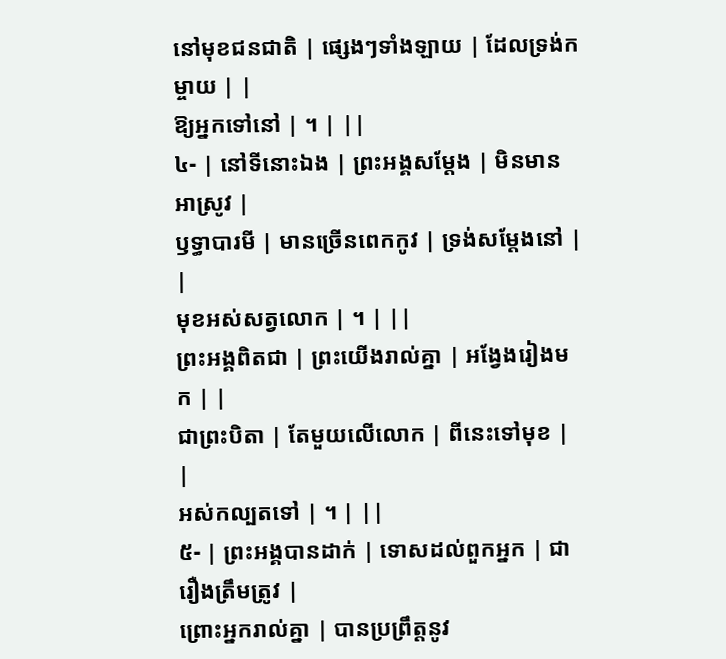នៅមុខជនជាតិ | ផ្សេងៗទាំងឡាយ | ដែលទ្រង់កម្ចាយ | |
ឱ្យអ្នកទៅនៅ | ។ | ||
៤- | នៅទីនោះឯង | ព្រះអង្គសម្តែង | មិនមានអាស្រូវ |
ឫទ្ធាបារមី | មានច្រើនពេកកូវ | ទ្រង់សម្តែងនៅ | |
មុខអស់សត្វលោក | ។ | ||
ព្រះអង្គពិតជា | ព្រះយើងរាល់គ្នា | អង្វែងរៀងមក | |
ជាព្រះបិតា | តែមួយលើលោក | ពីនេះទៅមុខ | |
អស់កល្បតទៅ | ។ | ||
៥- | ព្រះអង្គបានដាក់ | ទោសដល់ពួកអ្នក | ជារឿងត្រឹមត្រូវ |
ព្រោះអ្នករាល់គ្នា | បានប្រព្រឹត្តនូវ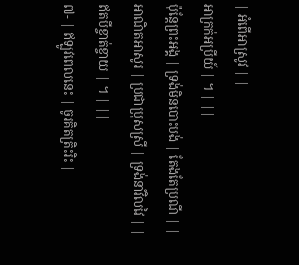| អំពើអាស្រូវ | |
អាក្រក់អប្រីយ៍ | ។ | ||
ប៉ុន្តែព្រះអង្គ | ទ្រង់មិនបោះបង់ | តែងតែប្រណី | |
អាណិតអាសូរ | ប្រជាប្រុសស្រី | ទ្រង់នាំវិលវៃ | |
ឥតបីខ្ចាត់ខ្ចាយ | ។ | ||
៧- | ឥឡូវពេលនេះ | ចូរគិតត្រិះរិះ |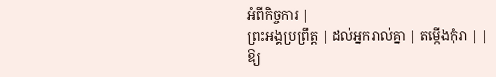អំពីកិច្ចការ |
ព្រះអង្គប្រព្រឹត្ត | ដល់អ្នករាល់គ្នា | តម្កើងកុំរា | |
ឱ្យ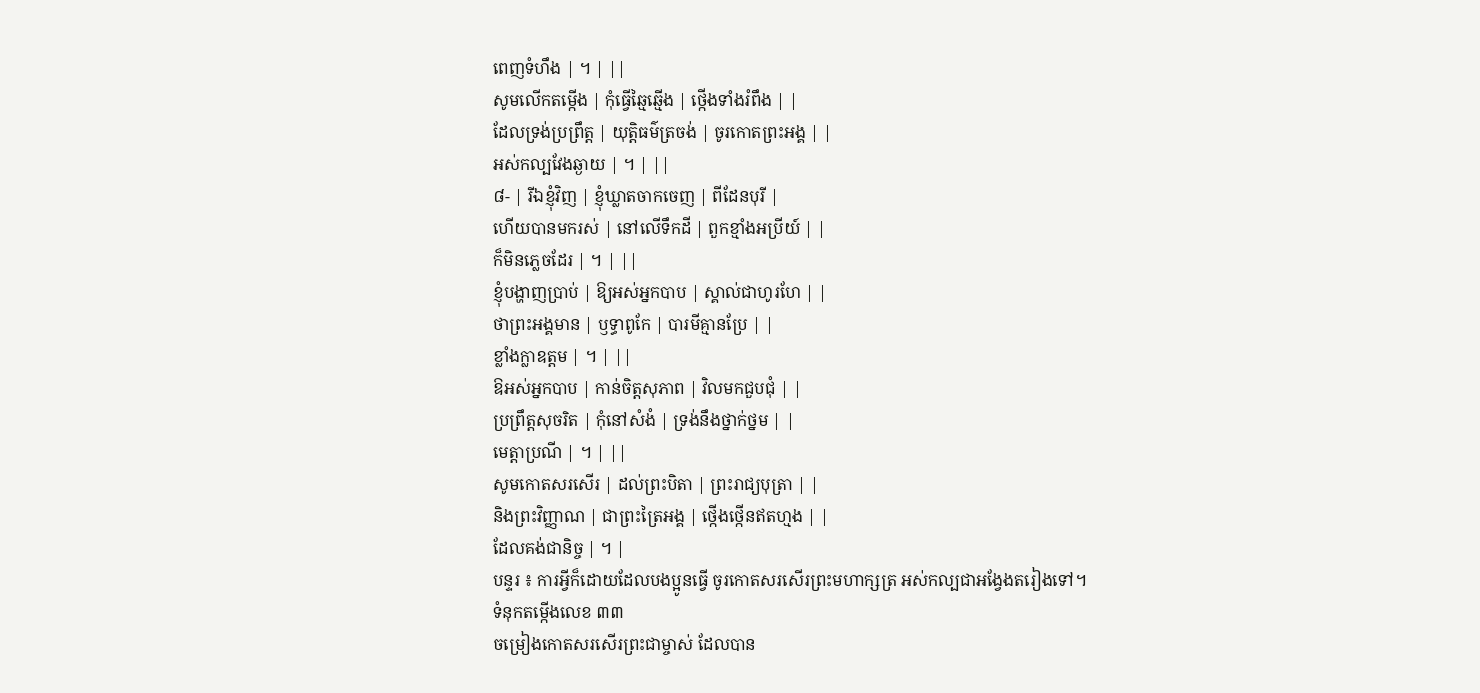ពេញទំហឹង | ។ | ||
សូមលើកតម្កើង | កុំធ្វើឆ្មៃឆ្មើង | ថ្កើងទាំងរំពឹង | |
ដែលទ្រង់ប្រព្រឹត្ត | យុត្តិធម៌ត្រចង់ | ចូរកោតព្រះអង្គ | |
អស់កល្បវែងឆ្ងាយ | ។ | ||
៨- | រីឯខ្ញុំវិញ | ខ្ញុំឃ្លាតចាកចេញ | ពីដែនបុរី |
ហើយបានមករស់ | នៅលើទឹកដី | ពួកខ្មាំងអប្រីយ៍ | |
ក៏មិនភ្លេចដែរ | ។ | ||
ខ្ញុំបង្ហាញប្រាប់ | ឱ្យអស់អ្នកបាប | ស្គាល់ជាហូរហែ | |
ថាព្រះអង្គមាន | ឫទ្ធាពូកែ | បារមីគ្មានប្រែ | |
ខ្លាំងក្លាឧត្តម | ។ | ||
ឱអស់អ្នកបាប | កាន់ចិត្តសុភាព | វិលមកជួបជុំ | |
ប្រព្រឹត្តសុចរិត | កុំនៅសំងំ | ទ្រង់នឹងថ្នាក់ថ្នម | |
មេត្តាប្រណី | ។ | ||
សូមកោតសរសើរ | ដល់ព្រះបិតា | ព្រះរាជ្យបុត្រា | |
និងព្រះវិញ្ញាណ | ជាព្រះត្រៃអង្គ | ថ្កើងថ្កើនឥតហ្មង | |
ដែលគង់ជានិច្ច | ។ |
បន្ទរ ៖ ការអ្វីក៏ដោយដែលបងប្អូនធ្វើ ចូរកោតសរសើរព្រះមហាក្សត្រ អស់កល្បជាអង្វែងតរៀងទៅ។
ទំនុកតម្កើងលេខ ៣៣
ចម្រៀងកោតសរសើរព្រះជាម្ចាស់ ដែលបាន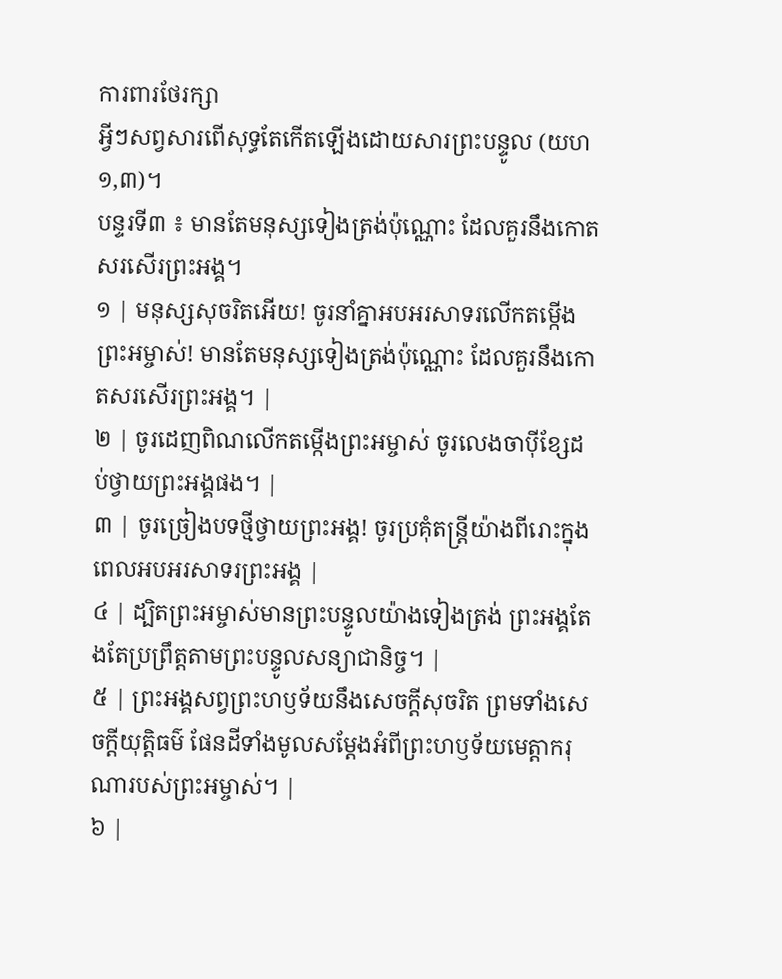ការពារថែរក្សា
អ្វីៗសព្វសារពើសុទ្ធតែកើតឡើងដោយសារព្រះបន្ទូល (យហ ១,៣)។
បន្ទរទី៣ ៖ មានតែមនុស្សទៀងត្រង់ប៉ុណ្ណោះ ដែលគួរនឹងកោតសរសើរព្រះអង្គ។
១ | មនុស្សសុចរិតអើយ! ចូរនាំគ្នាអបអរសាទរលើកតម្កើងព្រះអម្ចាស់! មានតែមនុស្សទៀងត្រង់ប៉ុណ្ណោះ ដែលគួរនឹងកោតសរសើរព្រះអង្គ។ |
២ | ចូរដេញពិណលើកតម្កើងព្រះអម្ចាស់ ចូរលេងចាប៉ីខ្សែដប់ថ្វាយព្រះអង្គផង។ |
៣ | ចូរច្រៀងបទថ្មីថ្វាយព្រះអង្គ! ចូរប្រគុំតន្ត្រីយ៉ាងពីរោះក្នុងពេលអបអរសាទរព្រះអង្គ |
៤ | ដ្បិតព្រះអម្ចាស់មានព្រះបន្ទូលយ៉ាងទៀងត្រង់ ព្រះអង្គតែងតែប្រព្រឹត្តតាមព្រះបន្ទូលសន្យាជានិច្ច។ |
៥ | ព្រះអង្គសព្វព្រះហឫទ័យនឹងសេចក្តីសុចរិត ព្រមទាំងសេចក្តីយុត្តិធម៌ ផែនដីទាំងមូលសម្តែងអំពីព្រះហឫទ័យមេត្តាករុណារបស់ព្រះអម្ចាស់។ |
៦ |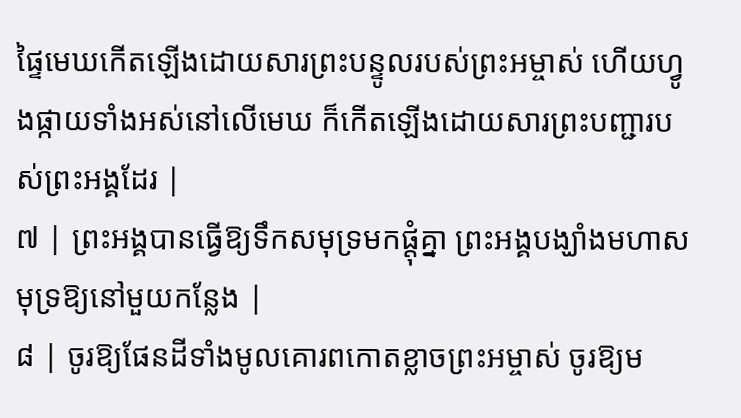ផ្ទៃមេឃកើតឡើងដោយសារព្រះបន្ទូលរបស់ព្រះអម្ចាស់ ហើយហ្វូងផ្កាយទាំងអស់នៅលើមេឃ ក៏កើតឡើងដោយសារព្រះបញ្ជារបស់ព្រះអង្គដែរ |
៧ | ព្រះអង្គបានធ្វើឱ្យទឹកសមុទ្រមកផ្តុំគ្នា ព្រះអង្គបង្ឃាំងមហាសមុទ្រឱ្យនៅមួយកន្លែង |
៨ | ចូរឱ្យផែនដីទាំងមូលគោរពកោតខ្លាចព្រះអម្ចាស់ ចូរឱ្យម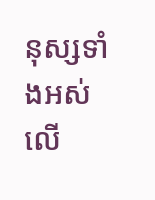នុស្សទាំងអស់លើ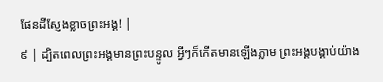ផែនដីស្ញែងខ្លាចព្រះអង្គ! |
៩ | ដ្បិតពេលព្រះអង្គមានព្រះបន្ទូល អ្វីៗក៏កើតមានឡើងភ្លាម ព្រះអង្គបង្គាប់យ៉ាង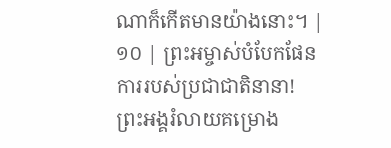ណាក៏កើតមានយ៉ាងនោះ។ |
១០ | ព្រះអម្ចាស់បំបែកផែនការរបស់ប្រជាជាតិនានា! ព្រះអង្គរំលាយគម្រោង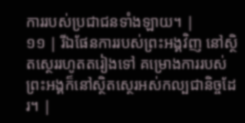ការរបស់ប្រជាជនទាំងឡាយ។ |
១១ | រីឯផែនការរបស់ព្រះអង្គវិញ នៅស្ថិតស្ថេររហូតតរៀងទៅ គម្រោងការរបស់ព្រះអង្គក៏នៅស្ថិតស្ថេរអស់កល្បជានិច្ចដែរ។ |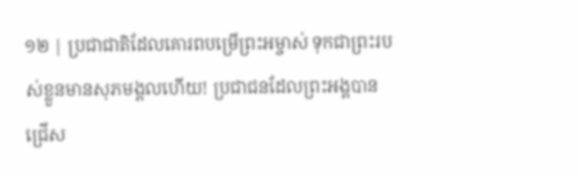១២ | ប្រជាជាតិដែលគោរពបម្រើព្រះអម្ចាស់ ទុកជាព្រះរបស់ខ្លួនមានសុភមង្គលហើយ! ប្រជាជនដែលព្រះអង្គបានជ្រើស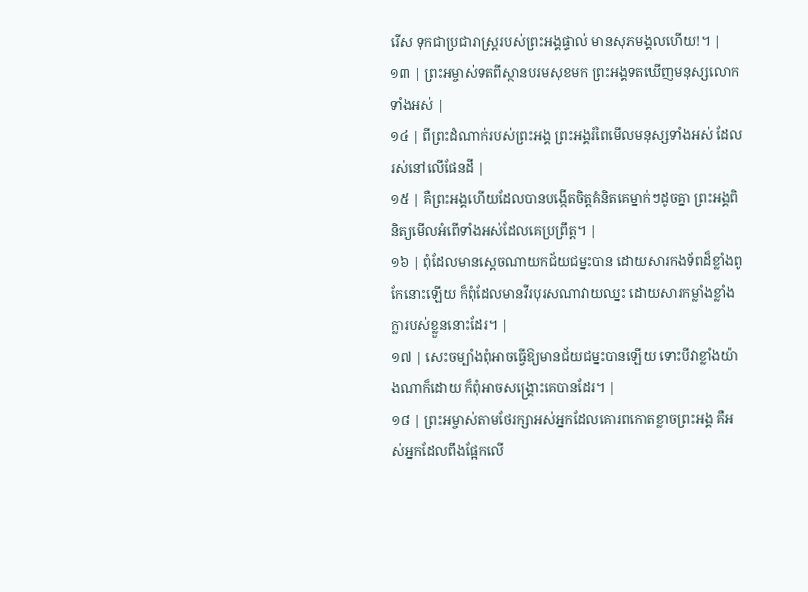រើស ទុកជាប្រជារាស្ត្ររបស់ព្រះអង្គផ្ទាល់ មានសុភមង្គលហើយ!។ |
១៣ | ព្រះអម្ចាស់ទតពីស្ថានបរមសុខមក ព្រះអង្គទតឃើញមនុស្សលោកទាំងអស់ |
១៤ | ពីព្រះដំណាក់របស់ព្រះអង្គ ព្រះអង្គរំពៃមើលមនុស្សទាំងអស់ ដែលរស់នៅលើផែនដី |
១៥ | គឺព្រះអង្គហើយដែលបានបង្កើតចិត្តគំនិតគេម្នាក់ៗដូចគ្នា ព្រះអង្គពិនិត្យមើលអំពើទាំងអស់ដែលគេប្រព្រឹត្ត។ |
១៦ | ពុំដែលមានស្តេចណាយកជ័យជម្នះបាន ដោយសារកងទ័ពដ៏ខ្លាំងពូកែនោះឡើយ ក៏ពុំដែលមានវីរបុរសណាវាយឈ្នះ ដោយសារកម្លាំងខ្លាំងក្លារបស់ខ្លួននោះដែរ។ |
១៧ | សេះចម្បាំងពុំអាចធ្វើឱ្យមានជ័យជម្នះបានឡើយ ទោះបីវាខ្លាំងយ៉ាងណាក៏ដោយ ក៏ពុំអាចសង្គ្រោះគេបានដែរ។ |
១៨ | ព្រះអម្ចាស់តាមថែរក្សាអស់អ្នកដែលគោរពកោតខ្លាចព្រះអង្គ គឺអស់អ្នកដែលពឹងផ្អែកលើ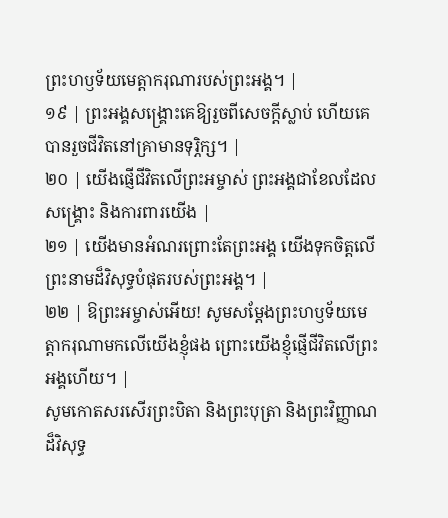ព្រះហឫទ័យមេត្តាករុណារបស់ព្រះអង្គ។ |
១៩ | ព្រះអង្គសង្គ្រោះគេឱ្យរួចពីសេចក្តីស្លាប់ ហើយគេបានរួចជីវិតនៅគ្រាមានទុរ្ភិក្ស។ |
២០ | យើងផ្ញើជីវិតលើព្រះអម្ចាស់ ព្រះអង្គជាខែលដែលសង្គ្រោះ និងការពារយើង |
២១ | យើងមានអំណរព្រោះតែព្រះអង្គ យើងទុកចិត្តលើព្រះនាមដ៏វិសុទ្ធបំផុតរបស់ព្រះអង្គ។ |
២២ | ឱព្រះអម្ចាស់អើយ! សូមសម្តែងព្រះហឫទ័យមេត្តាករុណាមកលើយើងខ្ញុំផង ព្រោះយើងខ្ញុំផ្ញើជីវិតលើព្រះអង្គហើយ។ |
សូមកោតសរសើរព្រះបិតា និងព្រះបុត្រា និងព្រះវិញ្ញាណដ៏វិសុទ្ធ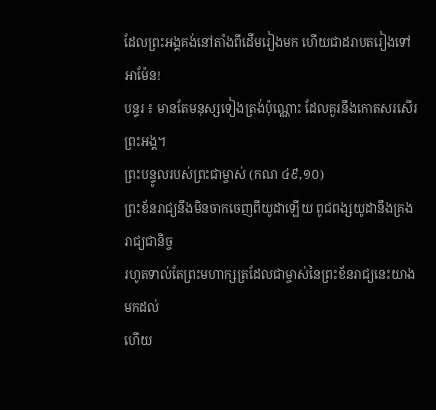ដែលព្រះអង្គគង់នៅតាំងពីដើមរៀងមក ហើយជាដរាបតរៀងទៅ អាម៉ែន!
បន្ទរ ៖ មានតែមនុស្សទៀងត្រង់ប៉ុណ្ណោះ ដែលគួរនឹងកោតសរសើរព្រះអង្គ។
ព្រះបន្ទូលរបស់ព្រះជាម្ចាស់ (កណ ៤៩,១០)
ព្រះខ័នរាជ្យនឹងមិនចាកចេញពីយូដាឡើយ ពូជពង្សយូដានឹងគ្រងរាជ្យជានិច្ច
រហូតទាល់តែព្រះមហាក្សត្រដែលជាម្ចាស់នៃព្រះខ័នរាជ្យនេះយាងមកដល់
ហើយ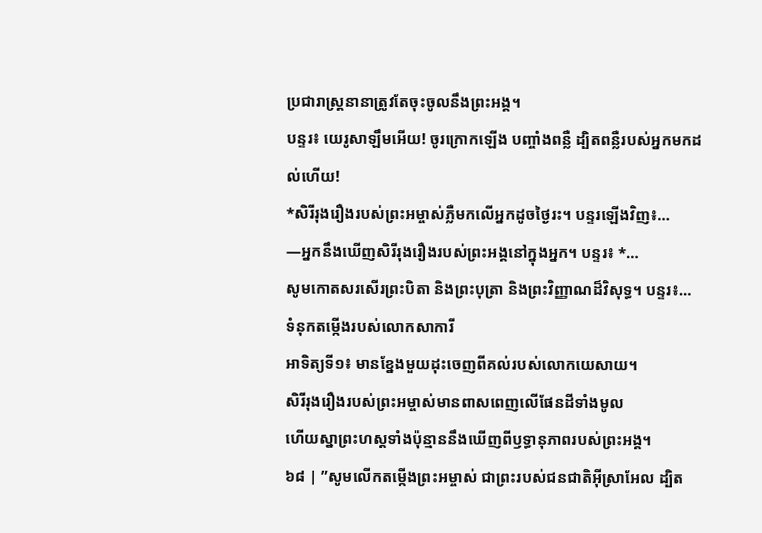ប្រជារាស្ត្រនានាត្រូវតែចុះចូលនឹងព្រះអង្គ។
បន្ទរ៖ យេរូសាឡឹមអើយ! ចូរក្រោកឡើង បញ្ចាំងពន្លឺ ដ្បិតពន្លឺរបស់អ្នកមកដល់ហើយ!
*សិរីរុងរឿងរបស់ព្រះអម្ចាស់ភ្លឺមកលើអ្នកដូចថ្ងៃរះ។ បន្ទរឡើងវិញ៖…
—អ្នកនឹងឃើញសិរីរុងរឿងរបស់ព្រះអង្គនៅក្នុងអ្នក។ បន្ទរ៖ *…
សូមកោតសរសើរព្រះបិតា និងព្រះបុត្រា និងព្រះវិញ្ញាណដ៏វិសុទ្ធ។ បន្ទរ៖…
ទំនុកតម្កើងរបស់លោកសាការី
អាទិត្យទី១៖ មានខ្នែងមួយដុះចេញពីគល់របស់លោកយេសាយ។
សិរីរុងរឿងរបស់ព្រះអម្ចាស់មានពាសពេញលើផែនដីទាំងមូល
ហើយស្នាព្រះហស្តទាំងប៉ុន្មាននឹងឃើញពីឫទ្ធានុភាពរបស់ព្រះអង្គ។
៦៨ | ”សូមលើកតម្កើងព្រះអម្ចាស់ ជាព្រះរបស់ជនជាតិអ៊ីស្រាអែល ដ្បិត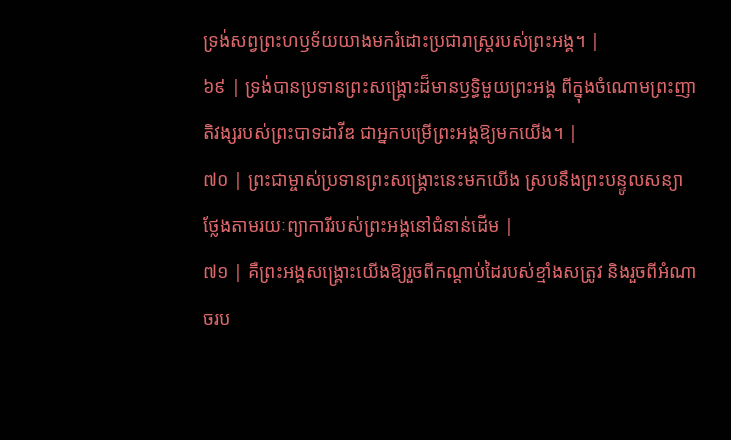ទ្រង់សព្វព្រះហឫទ័យយាងមករំដោះប្រជារាស្ត្ររបស់ព្រះអង្គ។ |
៦៩ | ទ្រង់បានប្រទានព្រះសង្គ្រោះដ៏មានឫទ្ធិមួយព្រះអង្គ ពីក្នុងចំណោមព្រះញាតិវង្សរបស់ព្រះបាទដាវីឌ ជាអ្នកបម្រើព្រះអង្គឱ្យមកយើង។ |
៧០ | ព្រះជាម្ចាស់ប្រទានព្រះសង្គ្រោះនេះមកយើង ស្របនឹងព្រះបន្ទូលសន្យា ថ្លែងតាមរយៈព្យាការីរបស់ព្រះអង្គនៅជំនាន់ដើម |
៧១ | គឺព្រះអង្គសង្គ្រោះយើងឱ្យរួចពីកណ្តាប់ដៃរបស់ខ្មាំងសត្រូវ និងរួចពីអំណាចរប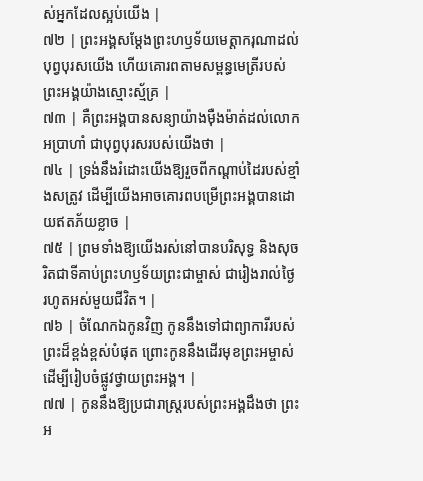ស់អ្នកដែលស្អប់យើង |
៧២ | ព្រះអង្គសម្ដែងព្រះហឫទ័យមេត្តាករុណាដល់បុព្វបុរសយើង ហើយគោរពតាមសម្ពន្ធមេត្រីរបស់ព្រះអង្គយ៉ាងស្មោះស្ម័គ្រ |
៧៣ | គឺព្រះអង្គបានសន្យាយ៉ាងម៉ឺងម៉ាត់ដល់លោកអប្រាហាំ ជាបុព្វបុរសរបស់យើងថា |
៧៤ | ទ្រង់នឹងរំដោះយើងឱ្យរួចពីកណ្តាប់ដៃរបស់ខ្មាំងសត្រូវ ដើម្បីយើងអាចគោរពបម្រើព្រះអង្គបានដោយឥតភ័យខ្លាច |
៧៥ | ព្រមទាំងឱ្យយើងរស់នៅបានបរិសុទ្ធ និងសុចរិតជាទីគាប់ព្រះហឫទ័យព្រះជាម្ចាស់ ជារៀងរាល់ថ្ងៃ រហូតអស់មួយជីវិត។ |
៧៦ | ចំណែកឯកូនវិញ កូននឹងទៅជាព្យាការីរបស់ព្រះដ៏ខ្ពង់ខ្ពស់បំផុត ព្រោះកូននឹងដើរមុខព្រះអម្ចាស់ ដើម្បីរៀបចំផ្លូវថ្វាយព្រះអង្គ។ |
៧៧ | កូននឹងឱ្យប្រជារាស្ត្ររបស់ព្រះអង្គដឹងថា ព្រះអ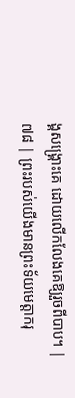ង្គសង្គ្រោះគេ ដោយលើកលែងគេឱ្យរួចពីបាប។ |
៧៨ | ព្រះរបស់យើងមានព្រះទ័យមេត្តាករុ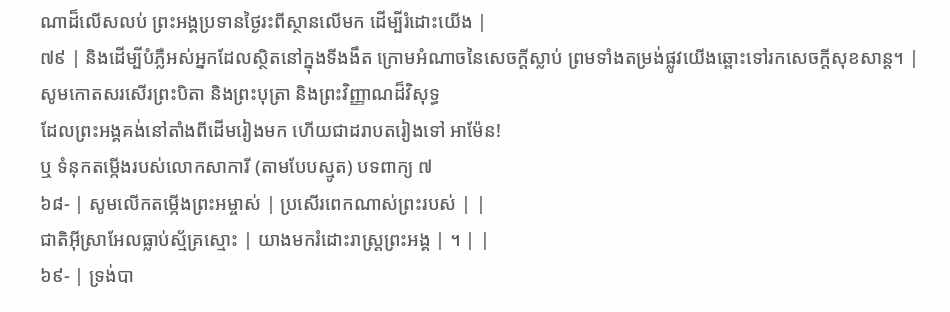ណាដ៏លើសលប់ ព្រះអង្គប្រទានថ្ងៃរះពីស្ថានលើមក ដើម្បីរំដោះយើង |
៧៩ | និងដើម្បីបំភ្លឺអស់អ្នកដែលស្ថិតនៅក្នុងទីងងឹត ក្រោមអំណាចនៃសេចក្តីស្លាប់ ព្រមទាំងតម្រង់ផ្លូវយើងឆ្ពោះទៅរកសេចក្តីសុខសាន្ត។ |
សូមកោតសរសើរព្រះបិតា និងព្រះបុត្រា និងព្រះវិញ្ញាណដ៏វិសុទ្ធ
ដែលព្រះអង្គគង់នៅតាំងពីដើមរៀងមក ហើយជាដរាបតរៀងទៅ អាម៉ែន!
ឬ ទំនុកតម្កើងរបស់លោកសាការី (តាមបែបស្មូត) បទពាក្យ ៧
៦៨- | សូមលើកតម្កើងព្រះអម្ចាស់ | ប្រសើរពេកណាស់ព្រះរបស់ | |
ជាតិអ៊ីស្រាអែលធ្លាប់ស្ម័គ្រស្មោះ | យាងមករំដោះរាស្ត្រព្រះអង្គ | ។ | |
៦៩- | ទ្រង់បា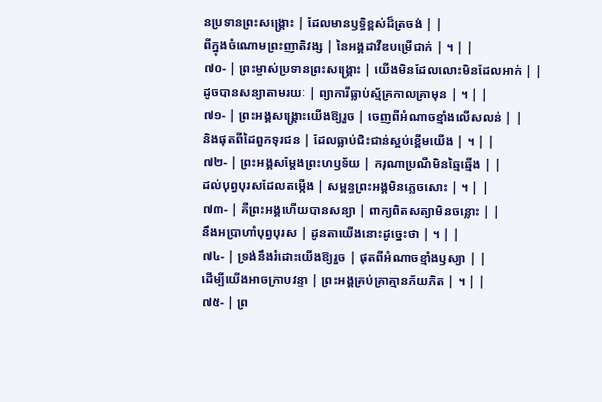នប្រទានព្រះសង្គ្រោះ | ដែលមានឫទ្ធិខ្ពស់ដ៏ត្រចង់ | |
ពីក្នុងចំណោមព្រះញាតិវង្ស | នៃអង្គដាវីឌបម្រើជាក់ | ។ | |
៧០- | ព្រះម្ចាស់ប្រទានព្រះសង្គ្រោះ | យើងមិនដែលលោះមិនដែលអាក់ | |
ដូចបានសន្យាតាមរយៈ | ព្យាការីធ្លាប់ស្ម័គ្រកាលគ្រាមុន | ។ | |
៧១- | ព្រះអង្គសង្គ្រោះយើងឱ្យរួច | ចេញពីអំណាចខ្មាំងលើសលន់ | |
និងផុតពីដៃពួកទុរជន | ដែលធ្លាប់ជិះជាន់ស្អប់ខ្ពើមយើង | ។ | |
៧២- | ព្រះអង្គសម្ដែងព្រះហឫទ័យ | ករុណាប្រណីមិនឆ្មៃឆ្មើង | |
ដល់បុព្វបុរសដែលតម្កើង | សម្ពន្ធព្រះអង្គមិនភ្លេចសោះ | ។ | |
៧៣- | គឺព្រះអង្គហើយបានសន្យា | ពាក្យពិតសត្យាមិនចន្លោះ | |
នឹងអប្រាហាំបុព្វបុរស | ដូនតាយើងនោះដូច្នេះថា | ។ | |
៧៤- | ទ្រង់នឹងរំដោះយើងឱ្យរួច | ផុតពីអំណាចខ្មាំងឫស្យា | |
ដើម្បីយើងអាចក្រាបវន្ទា | ព្រះអង្គគ្រប់គ្រាគ្មានភ័យភិត | ។ | |
៧៥- | ព្រ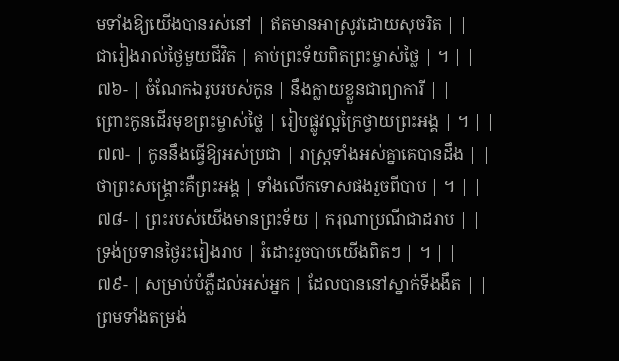មទាំងឱ្យយើងបានរស់នៅ | ឥតមានអាស្រូវដោយសុចរិត | |
ជារៀងរាល់ថ្ងៃមួយជីវិត | គាប់ព្រះទ័យពិតព្រះម្ចាស់ថ្លៃ | ។ | |
៧៦- | ចំណែកឯរូបរបស់កូន | នឹងក្លាយខ្លួនជាព្យាការី | |
ព្រោះកូនដើរមុខព្រះម្ចាស់ថ្លៃ | រៀបផ្លូវល្អក្រៃថ្វាយព្រះអង្គ | ។ | |
៧៧- | កូននឹងធ្វើឱ្យអស់ប្រជា | រាស្ត្រទាំងអស់គ្នាគេបានដឹង | |
ថាព្រះសង្គ្រោះគឺព្រះអង្គ | ទាំងលើកទោសផងរួចពីបាប | ។ | |
៧៨- | ព្រះរបស់យើងមានព្រះទ័យ | ករុណាប្រណីជាដរាប | |
ទ្រង់ប្រទានថ្ងៃរះរៀងរាប | រំដោះរួចបាបយើងពិតៗ | ។ | |
៧៩- | សម្រាប់បំភ្លឺដល់អស់អ្នក | ដែលបាននៅស្នាក់ទីងងឹត | |
ព្រមទាំងតម្រង់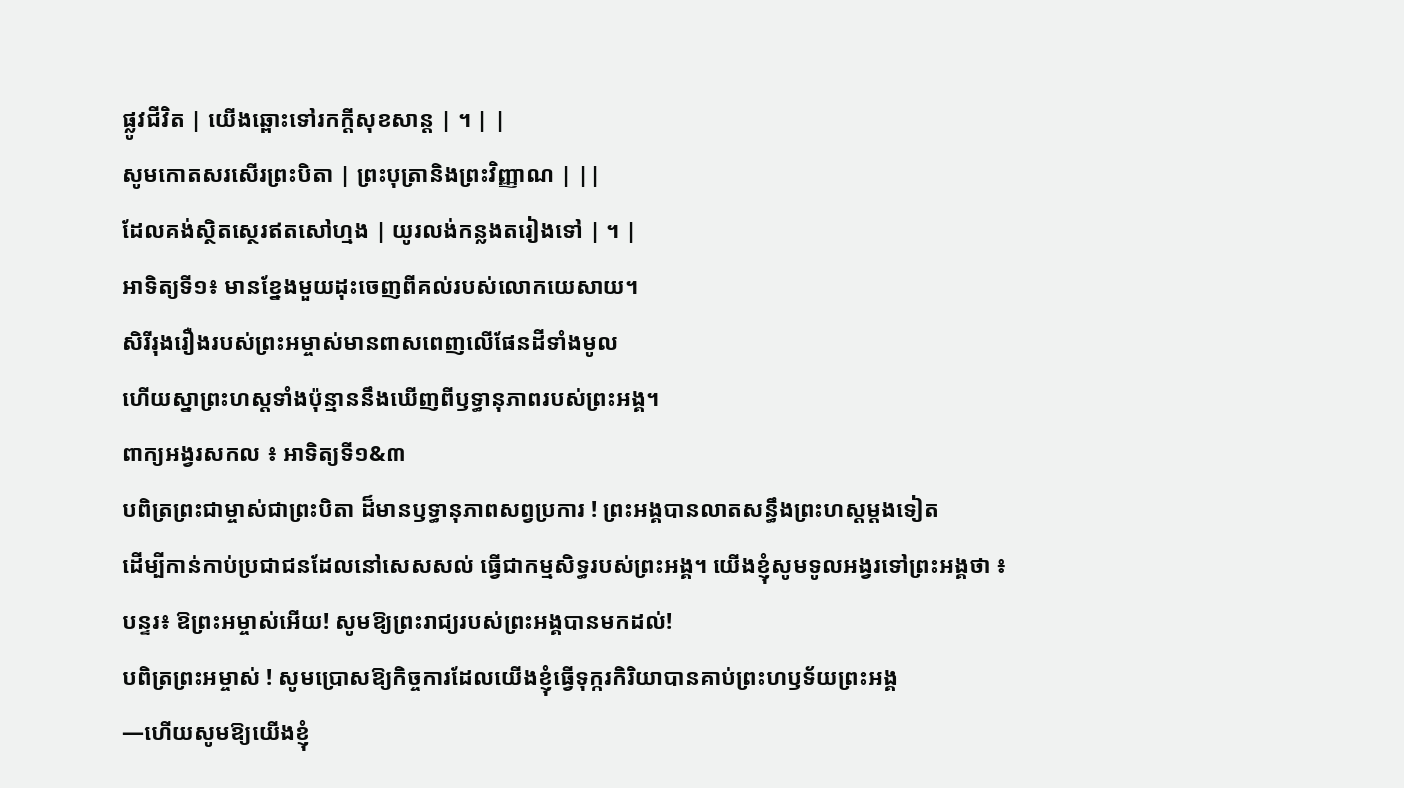ផ្លូវជីវិត | យើងឆ្ពោះទៅរកក្តីសុខសាន្ត | ។ | |
សូមកោតសរសើរព្រះបិតា | ព្រះបុត្រានិងព្រះវិញ្ញាណ | ||
ដែលគង់ស្ថិតស្ថេរឥតសៅហ្មង | យូរលង់កន្លងតរៀងទៅ | ។ |
អាទិត្យទី១៖ មានខ្នែងមួយដុះចេញពីគល់របស់លោកយេសាយ។
សិរីរុងរឿងរបស់ព្រះអម្ចាស់មានពាសពេញលើផែនដីទាំងមូល
ហើយស្នាព្រះហស្តទាំងប៉ុន្មាននឹងឃើញពីឫទ្ធានុភាពរបស់ព្រះអង្គ។
ពាក្យអង្វរសកល ៖ អាទិត្យទី១&៣
បពិត្រព្រះជាម្ចាស់ជាព្រះបិតា ដ៏មានឫទ្ធានុភាពសព្វប្រការ ! ព្រះអង្គបានលាតសន្ធឹងព្រះហស្តម្តងទៀត
ដើម្បីកាន់កាប់ប្រជាជនដែលនៅសេសសល់ ធ្វើជាកម្មសិទ្ធរបស់ព្រះអង្គ។ យើងខ្ញុំសូមទូលអង្វរទៅព្រះអង្គថា ៖
បន្ទរ៖ ឱព្រះអម្ចាស់អើយ! សូមឱ្យព្រះរាជ្យរបស់ព្រះអង្គបានមកដល់!
បពិត្រព្រះអម្ចាស់ ! សូមប្រោសឱ្យកិច្ចការដែលយើងខ្ញុំធ្វើទុក្ករកិរិយាបានគាប់ព្រះហឫទ័យព្រះអង្គ
—ហើយសូមឱ្យយើងខ្ញុំ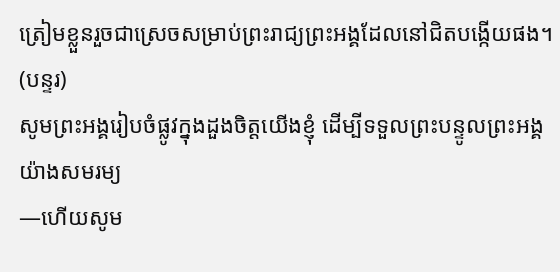ត្រៀមខ្លួនរួចជាស្រេចសម្រាប់ព្រះរាជ្យព្រះអង្គដែលនៅជិតបង្កើយផង។ (បន្ទរ)
សូមព្រះអង្គរៀបចំផ្លូវក្នុងដួងចិត្តយើងខ្ញុំ ដើម្បីទទួលព្រះបន្ទូលព្រះអង្គយ៉ាងសមរម្យ
—ហើយសូម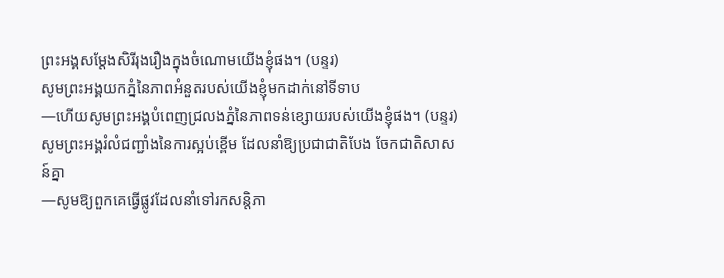ព្រះអង្គសម្តែងសិរីរុងរឿងក្នុងចំណោមយើងខ្ញុំផង។ (បន្ទរ)
សូមព្រះអង្គយកភ្នំនៃភាពអំនួតរបស់យើងខ្ញុំមកដាក់នៅទីទាប
—ហើយសូមព្រះអង្គបំពេញជ្រលងភ្នំនៃភាពទន់ខ្សោយរបស់យើងខ្ញុំផង។ (បន្ទរ)
សូមព្រះអង្គរំលំជញ្ជាំងនៃការស្អប់ខ្ពើម ដែលនាំឱ្យប្រជាជាតិបែង ចែកជាតិសាសន៍គ្នា
—សូមឱ្យពួកគេធ្វើផ្លូវដែលនាំទៅរកសន្តិភា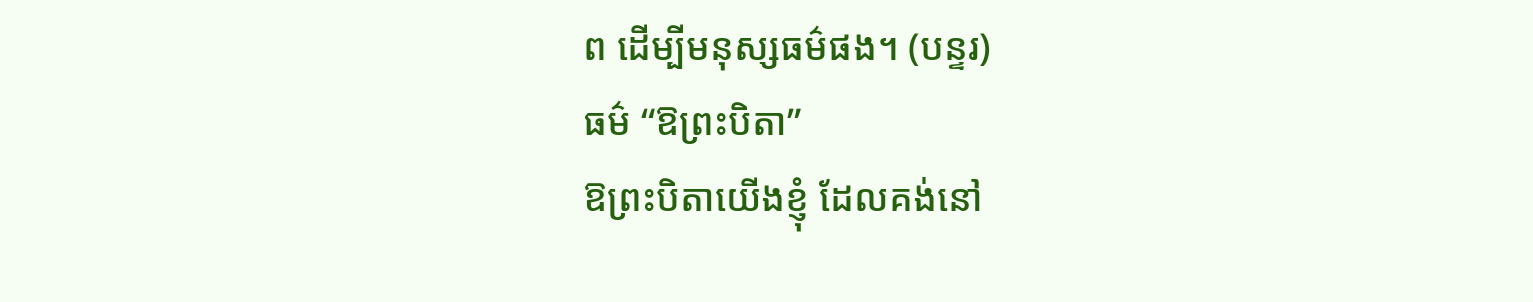ព ដើម្បីមនុស្សធម៌ផង។ (បន្ទរ)
ធម៌ “ឱព្រះបិតា”
ឱព្រះបិតាយើងខ្ញុំ ដែលគង់នៅ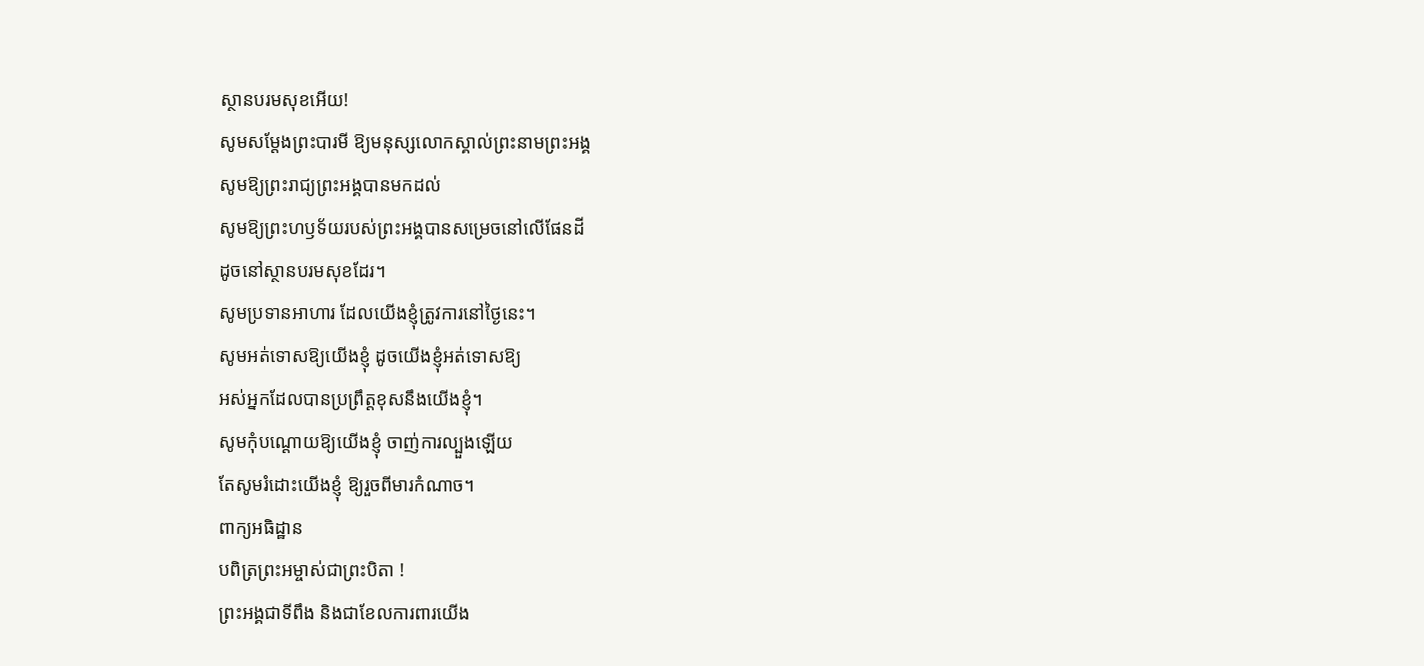ស្ថានបរមសុខអើយ!
សូមសម្តែងព្រះបារមី ឱ្យមនុស្សលោកស្គាល់ព្រះនាមព្រះអង្គ
សូមឱ្យព្រះរាជ្យព្រះអង្គបានមកដល់
សូមឱ្យព្រះហឫទ័យរបស់ព្រះអង្គបានសម្រេចនៅលើផែនដី
ដូចនៅស្ថានបរមសុខដែរ។
សូមប្រទានអាហារ ដែលយើងខ្ញុំត្រូវការនៅថ្ងៃនេះ។
សូមអត់ទោសឱ្យយើងខ្ញុំ ដូចយើងខ្ញុំអត់ទោសឱ្យ
អស់អ្នកដែលបានប្រព្រឹត្តខុសនឹងយើងខ្ញុំ។
សូមកុំបណ្តោយឱ្យយើងខ្ញុំ ចាញ់ការល្បួងឡើយ
តែសូមរំដោះយើងខ្ញុំ ឱ្យរួចពីមារកំណាច។
ពាក្យអធិដ្ឋាន
បពិត្រព្រះអម្ចាស់ជាព្រះបិតា !
ព្រះអង្គជាទីពឹង និងជាខែលការពារយើង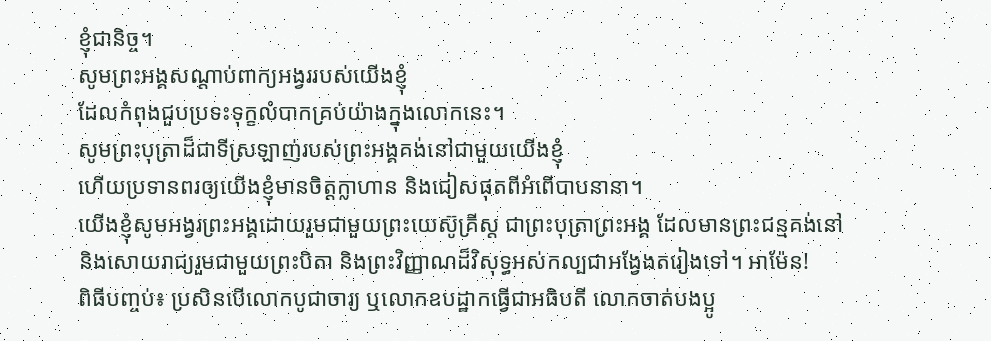ខ្ញុំជានិច្ច។
សូមព្រះអង្គសណ្តាប់ពាក្យអង្វររបស់យើងខ្ញុំ
ដែលកំពុងជួបប្រទះទុក្ខលំបាកគ្រប់យ៉ាងក្នុងលោកនេះ។
សូមព្រះបុត្រាដ៏ជាទីស្រឡាញ់របស់ព្រះអង្គគង់នៅជាមួយយើងខ្ញុំ
ហើយប្រទានពរឲ្យយើងខ្ញុំមានចិត្តក្លាហាន និងជៀសផុតពីអំពើបាបនានា។
យើងខ្ញុំសូមអង្វរព្រះអង្គដោយរួមជាមួយព្រះយេស៊ូគ្រីស្ត ជាព្រះបុត្រាព្រះអង្គ ដែលមានព្រះជន្មគង់នៅ
និងសោយរាជ្យរួមជាមួយព្រះបិតា និងព្រះវិញ្ញាណដ៏វិសុទ្ធអស់កល្បជាអង្វែងតរៀងទៅ។ អាម៉ែន!
ពិធីបញ្ចប់៖ ប្រសិនបើលោកបូជាចារ្យ ឬលោកឧបដ្ឋាកធ្វើជាអធិបតី លោកចាត់បងប្អូ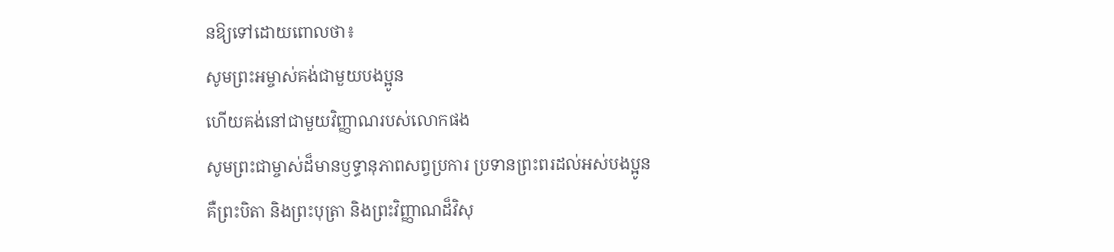នឱ្យទៅដោយពោលថា៖
សូមព្រះអម្ចាស់គង់ជាមួយបងប្អូន
ហើយគង់នៅជាមួយវិញ្ញាណរបស់លោកផង
សូមព្រះជាម្ចាស់ដ៏មានឫទ្ធានុភាពសព្វប្រការ ប្រទានព្រះពរដល់អស់បងប្អូន
គឺព្រះបិតា និងព្រះបុត្រា និងព្រះវិញ្ញាណដ៏វិសុ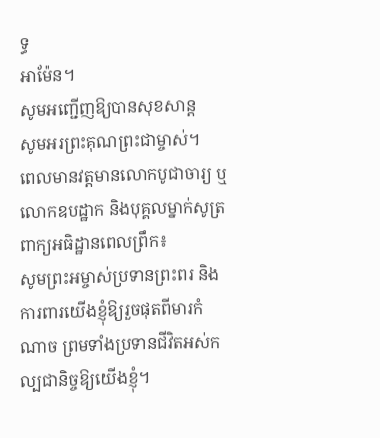ទ្ធ
អាម៉ែន។
សូមអញ្ជើញឱ្យបានសុខសាន្ត
សូមអរព្រះគុណព្រះជាម្ចាស់។
ពេលមានវត្តមានលោកបូជាចារ្យ ឬលោកឧបដ្ឋាក និងបុគ្គលម្នាក់សូត្រ ពាក្យអធិដ្ឋានពេលព្រឹក៖
សូមព្រះអម្ចាស់ប្រទានព្រះពរ និងការពារយើងខ្ញុំឱ្យរួចផុតពីមារកំណាច ព្រមទាំងប្រទានជីវិតអស់កល្បជានិច្ចឱ្យយើងខ្ញុំ។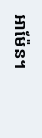អាម៉ែន។